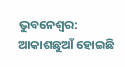ଭୁବନେଶ୍ବର: ଆକାଶଛୁଆଁ ହୋଇଛି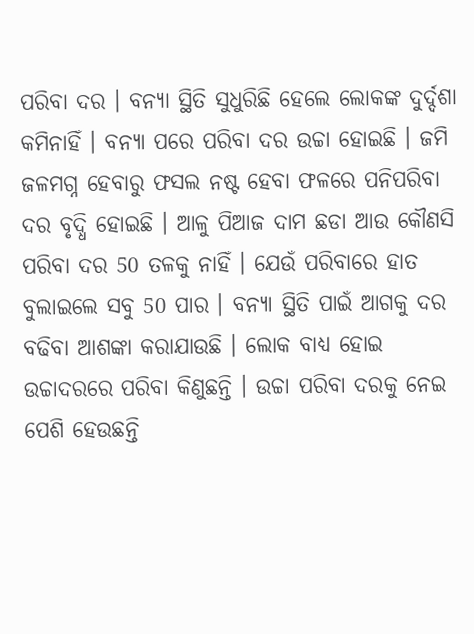ପରିବା ଦର । ବନ୍ୟା ସ୍ଥିତି ସୁଧୁରିଛି ହେଲେ ଲୋକଙ୍କ ଦୁର୍ଦ୍ଦଶା କମିନାହିଁ । ବନ୍ୟା ପରେ ପରିବା ଦର ଉଚ୍ଚା ହୋଇଛି । ଜମି ଜଳମଗ୍ନ ହେବାରୁ ଫସଲ ନଷ୍ଟ ହେବା ଫଳରେ ପନିପରିବା ଦର ବୃଦ୍ଧି ହୋଇଛି । ଆଳୁ ପିଆଜ ଦାମ ଛଡା ଆଉ କୌଣସି ପରିବା ଦର 50 ତଳକୁ ନାହିଁ । ଯେଉଁ ପରିବାରେ ହାତ ବୁଲାଇଲେ ସବୁ 50 ପାର । ବନ୍ୟା ସ୍ଥିତି ପାଇଁ ଆଗକୁ ଦର ବଢିବା ଆଶଙ୍କା କରାଯାଉଛି । ଲୋକ ବାଧ୍ୟ ହୋଇ ଉଚ୍ଚାଦରରେ ପରିବା କିଣୁଛନ୍ତି । ଉଚ୍ଚା ପରିବା ଦରକୁ ନେଇ ପେଶି ହେଉଛନ୍ତି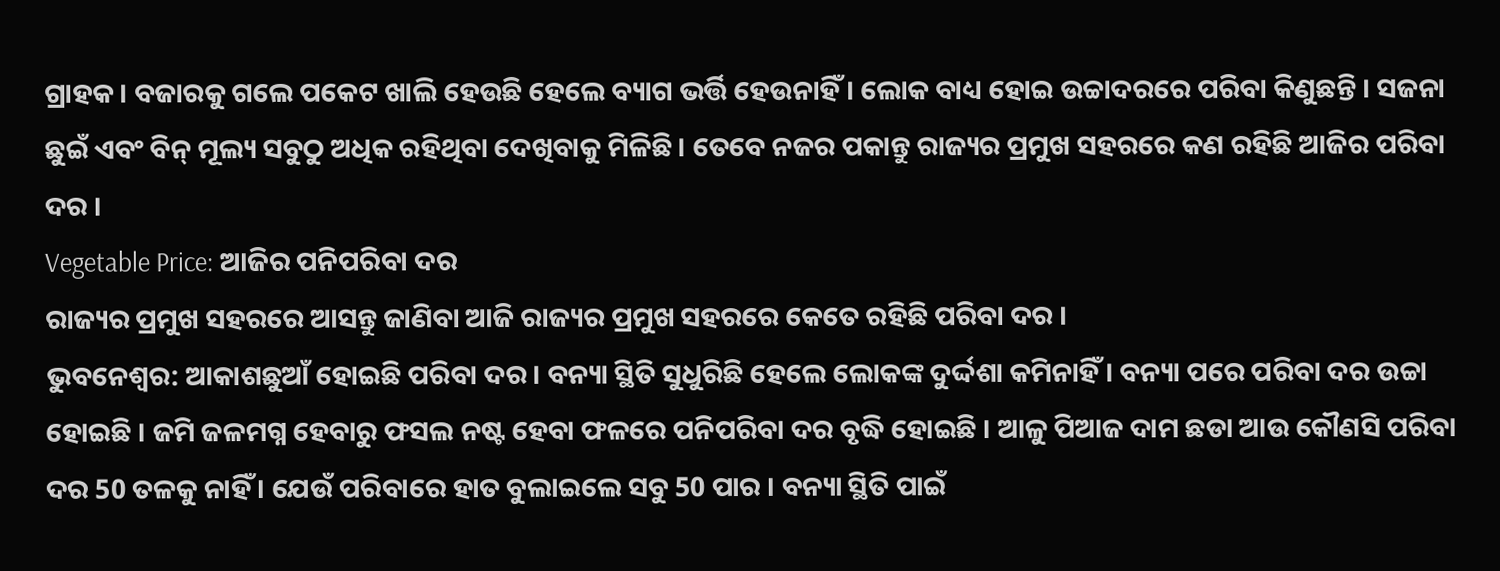ଗ୍ରାହକ । ବଜାରକୁ ଗଲେ ପକେଟ ଖାଲି ହେଉଛି ହେଲେ ବ୍ୟାଗ ଭର୍ତ୍ତି ହେଉନାହିଁ । ଲୋକ ବାଧ୍ୟ ହୋଇ ଉଚ୍ଚାଦରରେ ପରିବା କିଣୁଛନ୍ତି । ସଜନା ଛୁଇଁ ଏବଂ ବିନ୍ ମୂଲ୍ୟ ସବୁଠୁ ଅଧିକ ରହିଥିବା ଦେଖିବାକୁ ମିଳିଛି । ତେବେ ନଜର ପକାନ୍ତୁ ରାଜ୍ୟର ପ୍ରମୁଖ ସହରରେ କଣ ରହିଛି ଆଜିର ପରିବା ଦର ।
Vegetable Price: ଆଜିର ପନିପରିବା ଦର
ରାଜ୍ୟର ପ୍ରମୁଖ ସହରରେ ଆସନ୍ତୁ ଜାଣିବା ଆଜି ରାଜ୍ୟର ପ୍ରମୁଖ ସହରରେ କେତେ ରହିଛି ପରିବା ଦର ।
ଭୁବନେଶ୍ବର: ଆକାଶଛୁଆଁ ହୋଇଛି ପରିବା ଦର । ବନ୍ୟା ସ୍ଥିତି ସୁଧୁରିଛି ହେଲେ ଲୋକଙ୍କ ଦୁର୍ଦ୍ଦଶା କମିନାହିଁ । ବନ୍ୟା ପରେ ପରିବା ଦର ଉଚ୍ଚା ହୋଇଛି । ଜମି ଜଳମଗ୍ନ ହେବାରୁ ଫସଲ ନଷ୍ଟ ହେବା ଫଳରେ ପନିପରିବା ଦର ବୃଦ୍ଧି ହୋଇଛି । ଆଳୁ ପିଆଜ ଦାମ ଛଡା ଆଉ କୌଣସି ପରିବା ଦର 50 ତଳକୁ ନାହିଁ । ଯେଉଁ ପରିବାରେ ହାତ ବୁଲାଇଲେ ସବୁ 50 ପାର । ବନ୍ୟା ସ୍ଥିତି ପାଇଁ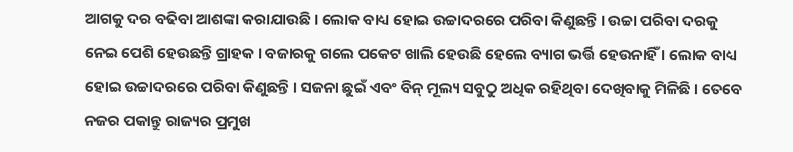ଆଗକୁ ଦର ବଢିବା ଆଶଙ୍କା କରାଯାଉଛି । ଲୋକ ବାଧ୍ୟ ହୋଇ ଉଚ୍ଚାଦରରେ ପରିବା କିଣୁଛନ୍ତି । ଉଚ୍ଚା ପରିବା ଦରକୁ ନେଇ ପେଶି ହେଉଛନ୍ତି ଗ୍ରାହକ । ବଜାରକୁ ଗଲେ ପକେଟ ଖାଲି ହେଉଛି ହେଲେ ବ୍ୟାଗ ଭର୍ତ୍ତି ହେଉନାହିଁ । ଲୋକ ବାଧ୍ୟ ହୋଇ ଉଚ୍ଚାଦରରେ ପରିବା କିଣୁଛନ୍ତି । ସଜନା ଛୁଇଁ ଏବଂ ବିନ୍ ମୂଲ୍ୟ ସବୁଠୁ ଅଧିକ ରହିଥିବା ଦେଖିବାକୁ ମିଳିଛି । ତେବେ ନଜର ପକାନ୍ତୁ ରାଜ୍ୟର ପ୍ରମୁଖ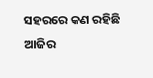ସହରରେ କଣ ରହିଛି ଆଜିର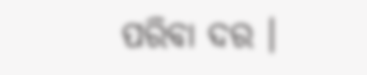ପରିବା ଦର ।